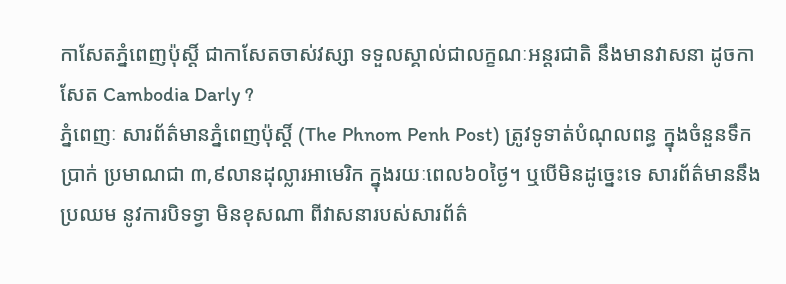កាសែតភ្នំពេញប៉ុស្តិ៍ ជាកាសែតចាស់វស្សា ទទួលស្គាល់ជាលក្ខណៈអន្តរជាតិ នឹងមានវាសនា ដូចកាសែត Cambodia Darly ?
ភ្នំពេញៈ សារព័ត៌មានភ្នំពេញប៉ុស្ដិ៍ (The Phnom Penh Post) ត្រូវទូទាត់បំណុលពន្ធ ក្នុងចំនួនទឹកប្រាក់ ប្រមាណជា ៣,៩លានដុល្លារអាមេរិក ក្នុងរយៈពេល៦០ថ្ងៃ។ ឬបើមិនដូច្នេះទេ សារព័ត៌មាននឹងប្រឈម នូវការបិទទ្វា មិនខុសណា ពីវាសនារបស់សារព័ត៌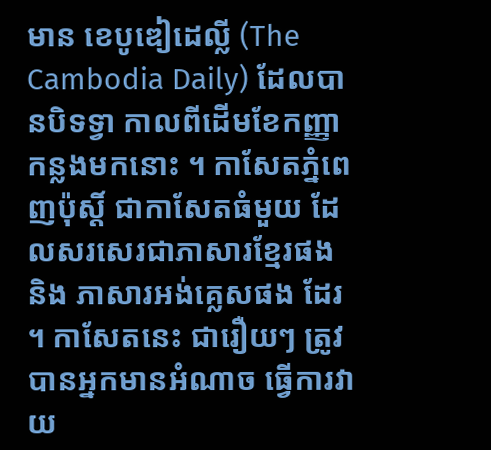មាន ខេបូឌៀដេល្លី (The Cambodia Daily) ដែលបានបិទទ្វា កាលពីដើមខែកញ្ញា កន្លងមកនោះ ។ កាសែតភ្នំពេញប៉ុស្តិ៍ ជាកាសែតធំមួយ ដែលសរសេរជាភាសារខ្មែរផង និង ភាសារអង់គ្លេសផង ដែរ ។ កាសែតនេះ ជារឿយៗ ត្រូវបានអ្នកមានអំណាច ធ្វើការវាយ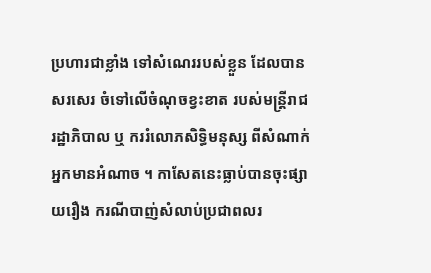ប្រហារជាខ្លាំង ទៅសំណេររបស់ខ្លួន ដែលបានសរសេរ ចំទៅលើចំណុចខ្វះខាត របស់មន្ត្រីរាជរដ្ឋាភិបាល ឬ កររំលោភសិទ្ធិមនុស្ស ពីសំណាក់អ្នកមានអំណាច ។ កាសែតនេះធ្លាប់បានចុះផ្សាយរឿង ករណីបាញ់សំលាប់ប្រជាពលរ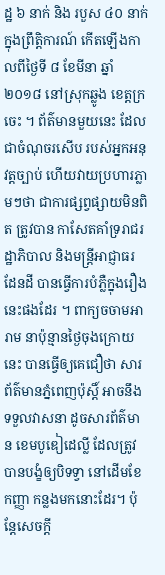ដ្ឋ ៦ នាក់ និង របួស ៤០ នាក់ ក្នុងព្រឹត្តិការណ៍ កើតឡើងកាលពីថ្ងៃទី ៨ ខែមីនា ឆ្នាំ២០១៨ នៅស្រុកឆ្លូង ខេត្តក្រចេះ ។ ព័ត៌មានមួយនេះ ដែលជាចំណុចរសើប របស់អ្នកអនុវត្តច្បាប់ ហើយវាយប្រហារភ្លាមៗថា ជាការផ្សព្វផ្សាយមិនពិត ត្រូវបាន កាសែតគាំទ្ររាជរដ្ឋាភិបាល និងមន្ត្រីអាជ្ញាធរ ដែនដី បានធ្វើការបំភ្លឺក្នុងរឿងនេះផងដែរ ។ ពាក្យចចាមអារាម នាប៉ុន្មានថ្ងៃចុងក្រោយនេះ បានធ្វើឲ្យគេជឿថា សារព័ត៌មានភ្នំពេញប៉ុស្ដិ៍ អាចនឹងទទួលវាសនា ដូចសារព័ត៌មាន ខេមបូឌៀដេល្លី ដែលត្រូវបានបង្ខំឲ្យបិទទ្វា នៅដើមខែកញ្ញា កន្លងមកនោះដែរ។ ប៉ុន្តែសេចក្ដី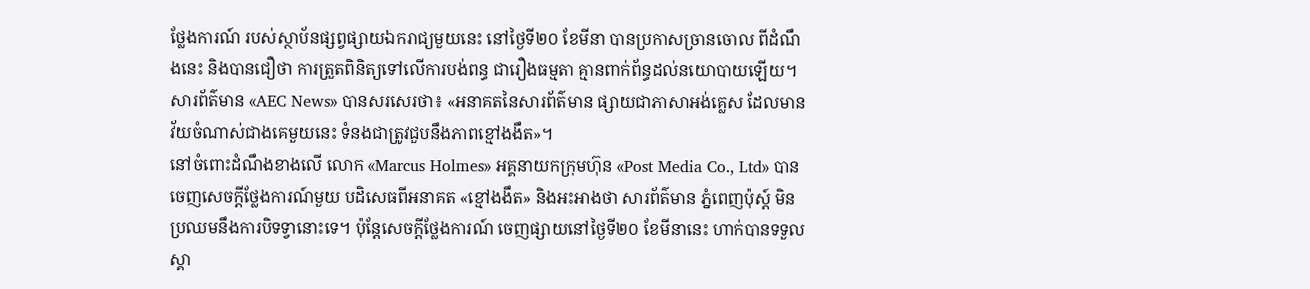ថ្លែងការណ៍ របស់ស្ថាប័នផ្សព្វផ្សាយឯករាជ្យមួយនេះ នៅថ្ងៃទី២០ ខែមីនា បានប្រកាសច្រានចោល ពីដំណឹងនេះ និងបានជឿថា ការត្រួតពិនិត្យទៅលើការបង់ពន្ធ ជារឿងធម្មតា គ្មានពាក់ព័ន្ធដល់នយោបាយឡើយ។
សារព័ត៌មាន «AEC News» បានសរសេរថា៖ «អនាគតនៃសារព័ត៌មាន ផ្សាយជាភាសាអង់គ្លេស ដែលមានវ័យចំណាស់ជាងគេមួយនេះ ទំនងជាត្រូវជួបនឹងភាពខ្មៅងងឹត»។
នៅចំពោះដំណឹងខាងលើ លោក «Marcus Holmes» អគ្គនាយកក្រុមហ៊ុន «Post Media Co., Ltd» បានចេញសេចក្ដីថ្លែងការណ៍មួយ បដិសេធពីអនាគត «ខ្មៅងងឹត» និងអះអាងថា សារព័ត៌មាន ភ្នំពេញប៉ុស្ដ៍ មិនប្រឈមនឹងការបិទទ្វានោះទេ។ ប៉ុន្តែសេចក្ដីថ្លែងការណ៍ ចេញផ្សាយនៅថ្ងៃទី២០ ខែមីនានេះ ហាក់បានទទួលស្គា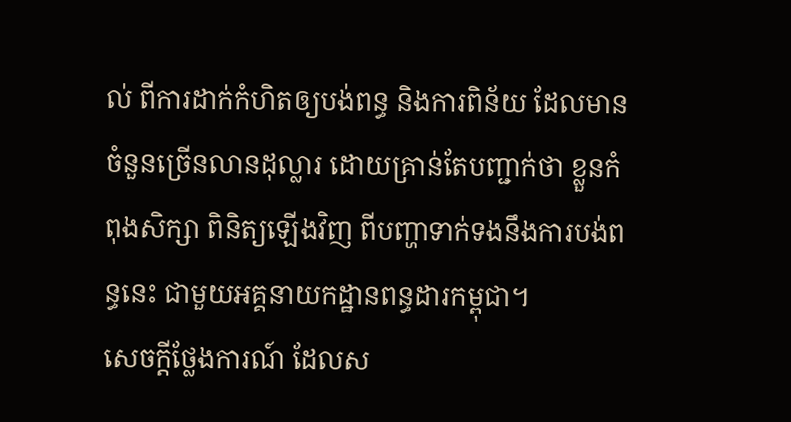ល់ ពីការដាក់កំហិតឲ្យបង់ពន្ធ និងការពិន័យ ដែលមានចំនួនច្រើនលានដុល្លារ ដោយគ្រាន់តែបញ្ជាក់ថា ខ្លួនកំពុងសិក្សា ពិនិត្យឡើងវិញ ពីបញ្ហាទាក់ទងនឹងការបង់ពន្ធនេះ ជាមួយអគ្គនាយកដ្ឋានពន្ធដារកម្ពុជា។
សេចក្ដីថ្លែងការណ៍ ដែលស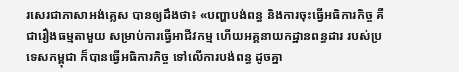រសេរជាភាសាអង់គ្លេស បានឲ្យដឹងថា៖ «បញ្ហាបង់ពន្ធ និងការចុះធ្វើអធិការកិច្ច គឺជារឿងធម្មតាមួយ សម្រាប់ការធ្វើអាជីវកម្ម ហើយអគ្គនាយកដ្ឋានពន្ធដារ របស់ប្រទេសកម្ពុជា ក៏បានធ្វើអធិការកិច្ច ទៅលើការបង់ពន្ធ ដូចគ្នា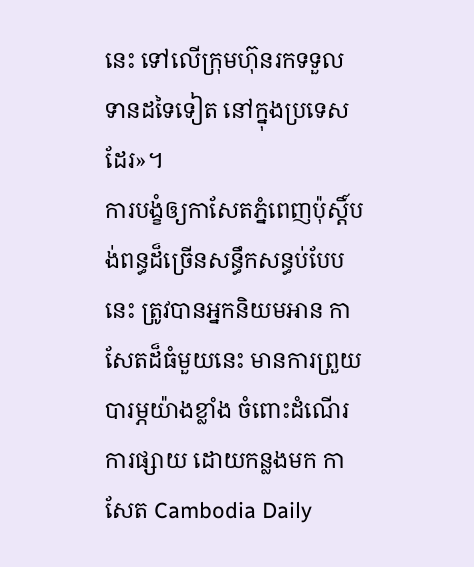នេះ ទៅលើក្រុមហ៊ុនរកទទួលទានដទៃទៀត នៅក្នុងប្រទេសដែរ»។
ការបង្ខំឲ្យកាសែតភ្នំពេញប៉ុស្តិ៍បង់ពន្ធដ៏ច្រើនសន្ធឹកសន្ធប់បែបនេះ ត្រូវបានអ្នកនិយមអាន កាសែតដ៏ធំមួយនេះ មានការព្រួយបារម្ភយ៉ាងខ្លាំង ចំពោះដំណើរការផ្សាយ ដោយកន្លងមក កាសែត Cambodia Daily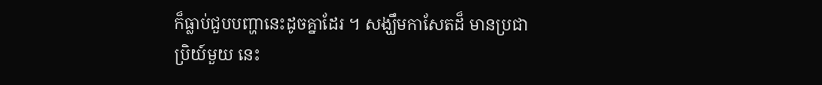ក៏ធ្លាប់ជួបបញ្ហានេះដូចគ្នាដែរ ។ សង្ឃឹមកាសែតដ៏ មានប្រជាប្រិយ៍មួយ នេះ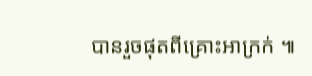បានរួចផុតពីគ្រោះអាក្រក់ ៕